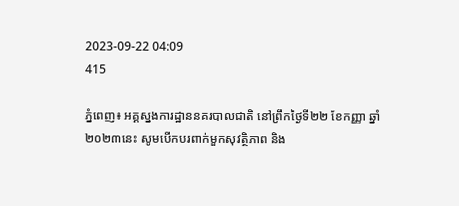2023-09-22 04:09
415

ភ្នំពេញ៖ អគ្គស្នងការដ្ឋាននគរបាលជាតិ នៅព្រឹកថ្ងៃទី២២ ខែកញ្ញា ឆ្នាំ២០២៣នេះ សូមបើកបរពាក់មួកសុវត្ថិភាព និង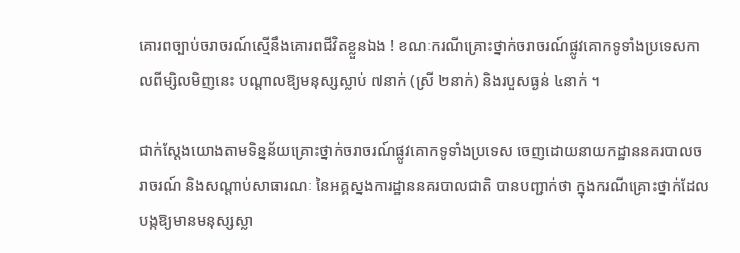គោរពច្បាប់ចរាចរណ៍ស្មើនឹងគោរពជីវិតខ្លួនឯង ! ខណៈករណីគ្រោះថ្នាក់ចរាចរណ៍ផ្លូវគោកទូទាំងប្រទេសកាលពីម្សិលមិញនេះ បណ្តាលឱ្យមនុស្សស្លាប់ ៧នាក់ (ស្រី ២នាក់) និងរបួសធ្ងន់ ៤នាក់ ។

ជាក់ស្ដែងយោងតាមទិន្នន័យគ្រោះថ្នាក់ចរាចរណ៍ផ្លូវគោកទូទាំងប្រទេស ចេញដោយនាយកដ្ឋាននគរបាលចរាចរណ៍ និងសណ្តាប់សាធារណៈ នៃអគ្គស្នងការដ្ឋាននគរបាលជាតិ បានបញ្ជាក់ថា ក្នុងករណីគ្រោះថ្នាក់ដែលបង្កឱ្យមានមនុស្សស្លា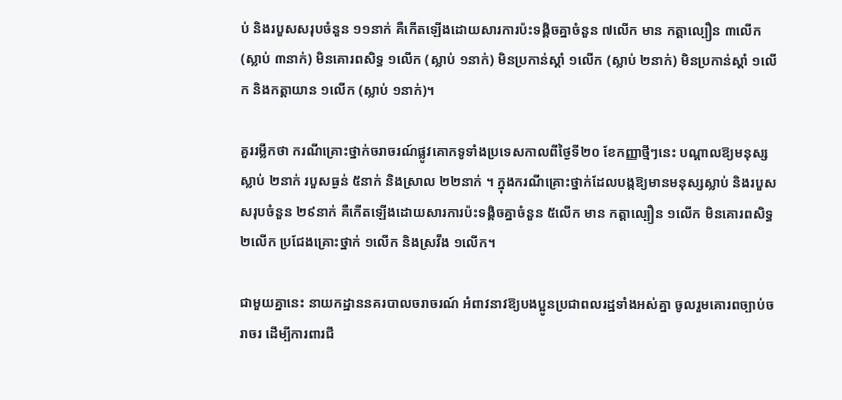ប់ និងរបួសសរុបចំនួន ១១នាក់ គឺកើតឡើងដោយសារការប៉ះទង្គិចគ្នាចំនួន ៧លើក មាន កត្តាល្បឿន ៣លើក (ស្លាប់ ៣នាក់) មិនគោរពសិទ្ធ ១លើក (ស្លាប់ ១នាក់) មិនប្រកាន់ស្តាំ ១លើក (ស្លាប់ ២នាក់) មិនប្រកាន់ស្តាំ ១លើក និងកត្តាយាន ១លើក (ស្លាប់ ១នាក់)។

គួររម្លឹកថា ករណីគ្រោះថ្នាក់ចរាចរណ៍ផ្លូវគោកទូទាំងប្រទេសកាលពីថ្ងៃទី២០ ខែកញ្ញាថ្មីៗនេះ បណ្តាលឱ្យមនុស្សស្លាប់ ២នាក់ របួសធ្ងន់ ៥នាក់ និងស្រាល ២២នាក់ ។ ក្នុងករណីគ្រោះថ្នាក់ដែលបង្កឱ្យមានមនុស្សស្លាប់ និងរបួសសរុបចំនួន ២៩នាក់ គឺកើតឡើងដោយសារការប៉ះទង្គិចគ្នាចំនួន ៥លើក មាន កត្តាល្បឿន ១លើក មិនគោរពសិទ្ធ ២លើក ប្រជែងគ្រោះថ្នាក់ ១លើក និងស្រវឹង ១លើក។

ជាមួយគ្នានេះ នាយកដ្ឋាននគរបាលចរាចរណ៍ អំពាវនាវឱ្យបងប្អូនប្រជាពលរដ្ឋទាំងអស់គ្នា ចូលរួមគោរពច្បាប់ចរាចរ ដេីម្បីការពារជី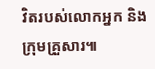វិតរបស់លោកអ្នក និងក្រុមគ្រួសារ៕